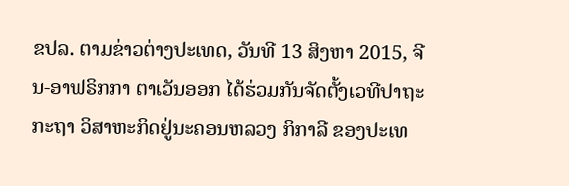ຂປລ. ຕາມຂ່າວຕ່າງປະເທດ, ວັນທີ 13 ສິງຫາ 2015, ຈີນ-ອາຟຣິກກາ ຕາເວັນອອກ ໄດ້ຮ່ວມກັນຈັດຕັ້ງເວທີປາຖະກະຖາ ວິສາຫະກິດຢູ່ນະຄອນຫລວງ ກິກາລີ ຂອງປະເທ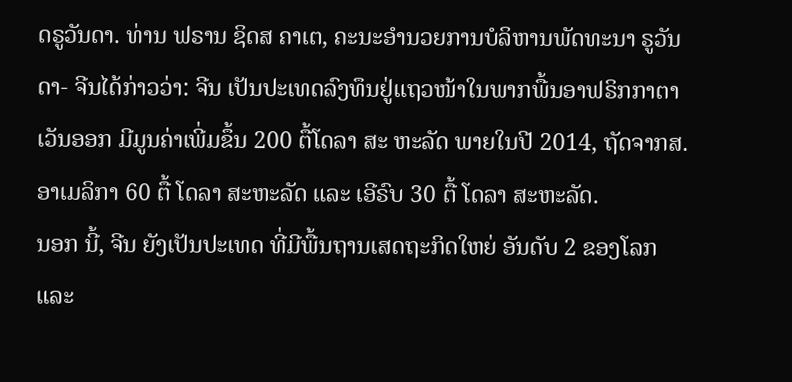ດຣູວັນດາ. ທ່ານ ຟຣານ ຊິດສ ຄາເຕ, ຄະນະອຳນວຍການບໍລິຫານພັດທະນາ ຣູວັນດາ- ຈີນໄດ້ກ່າວວ່າ: ຈີນ ເປັນປະເທດລົງທຶນຢູ່ແຖວໜ້າໃນພາກພື້ນອາຟຣິກກາຕາເວັນອອກ ມີມູນຄ່າເພີ່ມຂຶ້ນ 200 ຕື້ໂດລາ ສະ ຫະລັດ ພາຍໃນປີ 2014, ຖັດຈາກສ.ອາເມລິກາ 60 ຕື້ ໂດລາ ສະຫະລັດ ແລະ ເອີຣົບ 30 ຕື້ ໂດລາ ສະຫະລັດ.
ນອກ ນີ້, ຈີນ ຍັງເປັນປະເທດ ທີ່ມີພື້ນຖານເສດຖະກິດໃຫຍ່ ອັນດັບ 2 ຂອງໂລກ ແລະ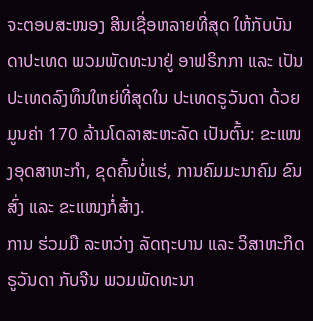ຈະຕອບສະໜອງ ສິນເຊື່ອຫລາຍທີ່ສຸດ ໃຫ້ກັບບັນດາປະເທດ ພວມພັດທະນາຢູ່ ອາຟຣິກກາ ແລະ ເປັນປະເທດລົງທຶນໃຫຍ່ທີ່ສຸດໃນ ປະເທດຣູວັນດາ ດ້ວຍມູນຄ່າ 170 ລ້ານໂດລາສະຫະລັດ ເປັນຕົ້ນ: ຂະແໜງອຸດສາຫະກຳ, ຂຸດຄົ້ນບໍ່ແຮ່, ການຄົມມະນາຄົມ ຂົນສົ່ງ ແລະ ຂະແໜງກໍ່ສ້າງ.
ການ ຮ່ວມມື ລະຫວ່າງ ລັດຖະບານ ແລະ ວິສາຫະກິດ ຣູວັນດາ ກັບຈີນ ພວມພັດທະນາ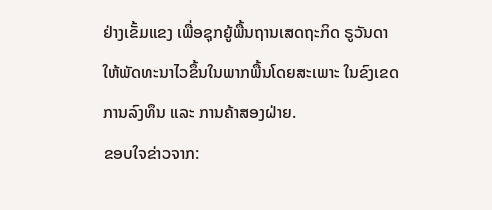ຢ່າງເຂັ້ມແຂງ ເພື່ອຊຸກຍູ້ພື້ນຖານເສດຖະກິດ ຣູວັນດາ ໃຫ້ພັດທະນາໄວຂຶ້ນໃນພາກພື້ນໂດຍສະເພາະ ໃນຂົງເຂດການລົງທຶນ ແລະ ການຄ້າສອງຝ່າຍ.
ຂອບໃຈຂ່າວຈາກ: